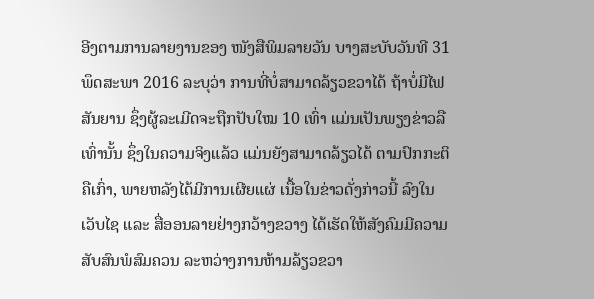ອີງຕາມການລາຍງານຂອງ ໜັງສືພິມລາຍວັນ ບາງສະບັບວັນທີ 31 ພຶດສະພາ 2016 ລະບຸວ່າ ການທີ່ບໍ່ສາມາດລ້ຽວຂວາໄດ້ ຖ້າບໍ່ມີໄຟສັນຍານ ຊຶ່ງຜູ້ລະເມີດຈະຖືກປັບໃໝ 10 ເທົ່າ ແມ່ນເປັນພຽງຂ່າວລືເທົ່ານັ້ນ ຊຶ່ງໃນຄວາມຈິງແລ້ວ ແມ່ນຍັງສາມາດລ້ຽວໄດ້ ຕາມປົກກະຕິຄືເກົ່າ, ພາຍຫລັງໄດ້ມີການເຜີຍແຜ່ ເນື້ອໃນຂ່າວດັ່ງກ່າວນີ້ ລົງໃນເວັບໄຊ ແລະ ສື່ອອນລາຍຢ່າງກວ້າງຂວາງ ໄດ້ເຮັດໃຫ້ສັງຄົມມີຄວາມສັບສົນພໍສົມຄວນ ລະຫວ່າງການຫ້າມລ້ຽວຂວາ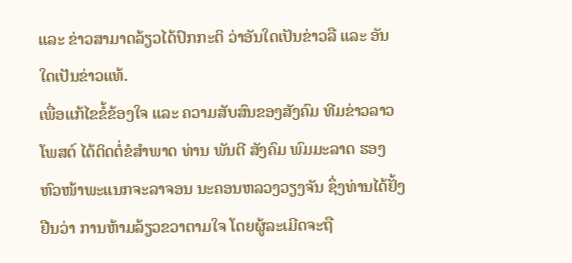ແລະ ຂ່າວສາມາດລ້ຽວໄດ້ປົກກະຕິ ວ່າອັນໃດເປັນຂ່າວລື ແລະ ອັນໃດເປັນຂ່າວແທ້.
ເພື່ອແກ້ໄຂຂໍ້ຂ້ອງໃຈ ແລະ ຄວາມສັບສົນຂອງສັງຄົມ ທີມຂ່າວລາວໂພສຕ໌ ໄດ້ຕິດຕໍ່ຂໍສຳພາດ ທ່ານ ພັນຕີ ສັງຄົມ ພົມມະລາດ ຮອງຫົວໜ້າພະແນກຈະລາຈອນ ນະຄອນຫລວງວຽງຈັນ ຊຶ່ງທ່ານໄດ້ຢັ້ງຢືນວ່າ ການຫ້າມລ້ຽວຂວາຕາມໃຈ ໂດຍຜູ້ລະເມີດຈະຖື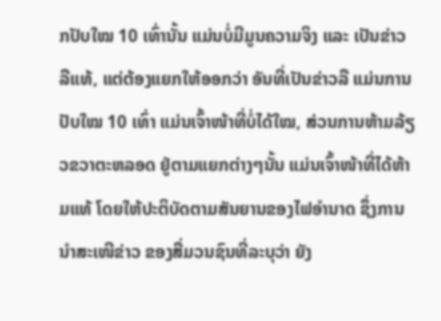ກປັບໃໝ 10 ເທົ່ານັ້ນ ແມ່ນບໍ່ມີມູນຄວາມຈິງ ແລະ ເປັນຂ່າວລືແທ້, ແຕ່ຕ້ອງແຍກໃຫ້ອອກວ່າ ອັນທີ່ເປັນຂ່າວລື ແມ່ນການປັບໃໝ 10 ເທົ່າ ແມ່ນເຈົ້າໜ້າທີ່ບໍ່ໄດ້ໃໝ, ສ່ວນການຫ້າມລ້ຽວຂວາຕະຫລອດ ຢູ່ຕາມແຍກຕ່າງໆນັ້ນ ແມ່ນເຈົ້າໜ້າທີ່ໄດ້ຫ້າມແທ້ ໂດຍໃຫ້ປະຕິບັດຕາມສັນຍານຂອງໄຟອຳນາດ ຊຶ່ງການນຳສະເໜີຂ່າວ ຂອງສື່ມວນຊົນທີ່ລະບຸວ່າ ຍັງ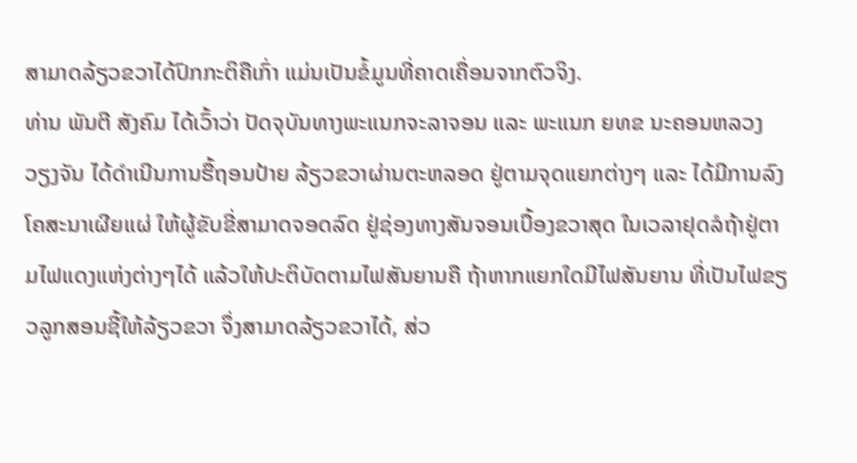ສາມາດລ້ຽວຂວາໄດ້ປົກກະຕິຄືເກົ່າ ແມ່ນເປັນຂໍ້ມູນທີ່ຄາດເຄື່ອນຈາກຕົວຈິງ.
ທ່ານ ພັນຕີ ສັງຄົມ ໄດ້ເວົ້າວ່າ ປັດຈຸບັນທາງພະແນກຈະລາຈອນ ແລະ ພະແນກ ຍທຂ ນະຄອນຫລວງວຽງຈັນ ໄດ້ດຳເນີນການຮື້ຖອນປ້າຍ ລ້ຽວຂວາຜ່ານຕະຫລອດ ຢູ່ຕາມຈຸດແຍກຕ່າງໆ ແລະ ໄດ້ມີການລົງໂຄສະນາເຜີຍແຜ່ ໃຫ້ຜູ້ຂັບຂີ່ສາມາດຈອດລົດ ຢູ່ຊ່ອງທາງສັນຈອນເບື້ອງຂວາສຸດ ໃນເວລາຢຸດລໍຖ້າຢູ່ຕາມໄຟແດງແຫ່ງຕ່າງໆໄດ້ ແລ້ວໃຫ້ປະຕິບັດຕາມໄຟສັນຍານຄື ຖ້າຫາກແຍກໃດມີໄຟສັນຍານ ທີ່ເປັນໄຟຂຽວລູກສອນຊີ້ໃຫ້ລ້ຽວຂວາ ຈຶ່ງສາມາດລ້ຽວຂວາໄດ້, ສ່ວ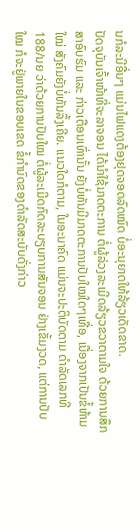ນກໍລະນີອື່ນໆ ແມ່ນໄຟແດງຕ້ອງຢຸດຈອດລົດໝົດ ບໍ່ອະນຸຍາດໃຫ້ລ້ຽວເດັດຂາດ.
ປັດຈຸບັນເຈົ້າໜ້າທີ່ຈະລາຈອນ ໄດ້ນຳໃຊ້ມາດຕະການ ຕໍ່ຜູ້ລ່ວງລະເມີດລ້ຽວຂວາຕາມໃຈ ດ້ວຍການສຶກສາອົບຮົມ ແລະ ກ່າວເຕືອນເທົ່ານັ້ນ ຍັງບໍ່ທັນມີມາດຕະການປັບໃໝໃດໆເທື່ອ, ເນື່ອງຈາກເປັນຂໍ້ຫ້າມໃໝ່ ສັງຄົມຍັງບໍ່ທັນລຶ້ງເຄີຍ. ແນວໃດກໍຕາມ, ໃນອະນາຄົດ ແມ່ນຈະປະຕິບັດຕາມ ດຳລັດເລກທີ 188/ນຍ ວ່າດ້ວຍການປັບໃໝ ຕໍ່ຜູ້ລະເມີດກົດລະບຽບການສັນຈອນ ຢ່າງເຂັ້ມງວດ, ແຕ່ການປັບໃໝ ກໍຈະຢູ່ພາຍໃນຂອບເຂດ ຂໍ້ກຳນົດຂອງດຳລັດສະບັບດັ່ງກ່າວ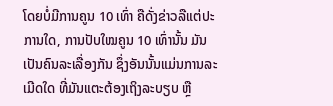ໂດຍບໍ່ມີການຄູນ 10 ເທົ່າ ຄືດັ່ງຂ່າວລືແຕ່ປະການໃດ, ການປັບໃໝຄູນ 10 ເທົ່ານັ້ນ ມັນເປັນຄົນລະເລື່ອງກັນ ຊຶ່ງອັນນັ້ນແມ່ນການລະເມີດໃດ ທີ່ມັນແຕະຕ້ອງເຖິງລະບຽບ ຫຼື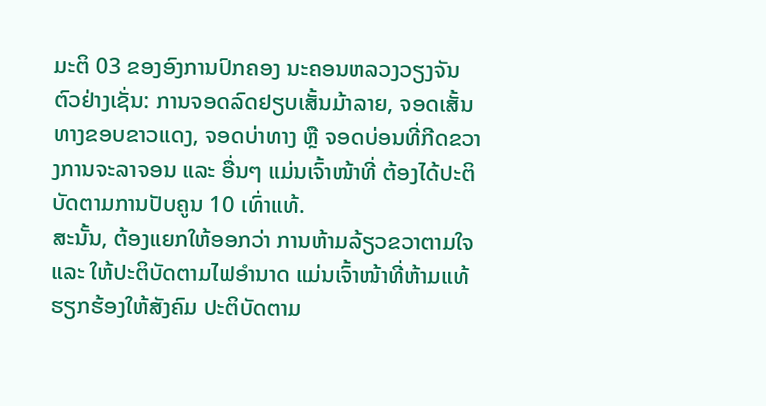ມະຕິ 03 ຂອງອົງການປົກຄອງ ນະຄອນຫລວງວຽງຈັນ ຕົວຢ່າງເຊັ່ນ: ການຈອດລົດຢຽບເສັ້ນມ້າລາຍ, ຈອດເສັ້ນທາງຂອບຂາວແດງ, ຈອດບ່າທາງ ຫຼື ຈອດບ່ອນທີ່ກີດຂວາງການຈະລາຈອນ ແລະ ອື່ນໆ ແມ່ນເຈົ້າໜ້າທີ່ ຕ້ອງໄດ້ປະຕິບັດຕາມການປັບຄູນ 10 ເທົ່າແທ້.
ສະນັ້ນ, ຕ້ອງແຍກໃຫ້ອອກວ່າ ການຫ້າມລ້ຽວຂວາຕາມໃຈ ແລະ ໃຫ້ປະຕິບັດຕາມໄຟອຳນາດ ແມ່ນເຈົ້າໜ້າທີ່ຫ້າມແທ້ ຮຽກຮ້ອງໃຫ້ສັງຄົມ ປະຕິບັດຕາມ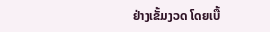ຢ່າງເຂັ້ມງວດ ໂດຍເບື້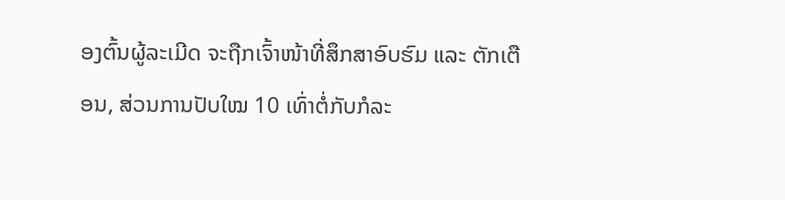ອງຕົ້ນຜູ້ລະເມີດ ຈະຖືກເຈົ້າໜ້າທີ່ສຶກສາອົບຮົມ ແລະ ຕັກເຕືອນ, ສ່ວນການປັບໃໝ 10 ເທົ່າຕໍ່ກັບກໍລະ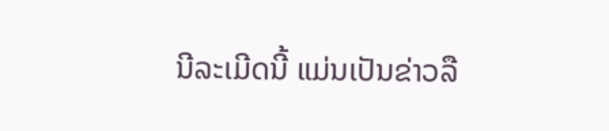ນີລະເມີດນີ້ ແມ່ນເປັນຂ່າວລື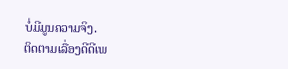ບໍ່ມີມູນຄວາມຈິງ.
ຕິດຕາມເລື່ອງດີດີເພ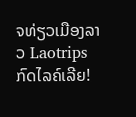ຈທ່ຽວເມືອງລາວ Laotrips ກົດໄລຄ໌ເລີຍ!